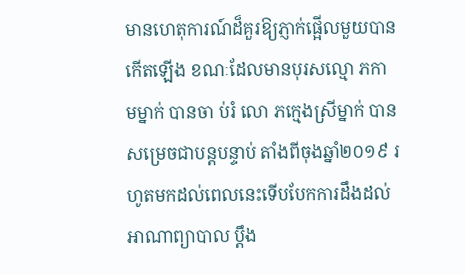មានហេតុការណ៍ដ៏គួរឱ្យភ្ញាក់ផ្អើលមួយបានកើតឡើង ខណៈដែលមានបុរសល្មោ ភកា មម្នាក់ បានចា ប់រំ លោ ភក្មេងស្រីម្នាក់ បានសម្រេចជាបន្ដបន្ទាប់ តាំងពីចុងឆ្នាំ២០១៩ រហូតមកដល់ពេលនេះទើបបែកការដឹងដល់អាណាព្យាបាល ប្ដឹង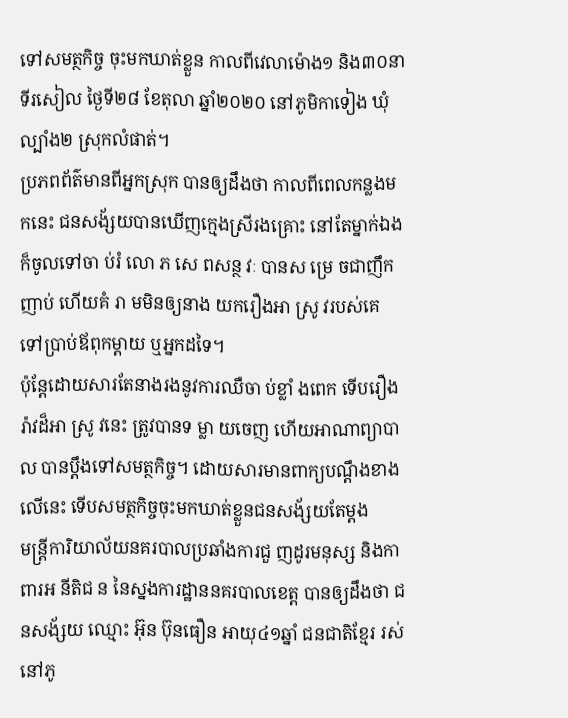ទៅសមត្ថកិច្ច ចុះមកឃាត់ខ្លួន កាលពីវេលាម៉ោង១ និង៣០នាទីរសៀល ថ្ងៃទី២៨ ខែតុលា ឆ្នាំ២០២០ នៅភូមិកាទៀង ឃុំល្បាំង២ ស្រុកលំផាត់។
ប្រភពព័ត៌មានពីអ្នកស្រុក បានឲ្យដឹងថា កាលពីពេលកន្លងមកនេះ ជនសង័្សយបានឃើញក្មេងស្រីរងគ្រោះ នៅតែម្នាក់ឯង ក៏ចូលទៅចា ប់រំ លោ ភ សេ ពសន្ថ វៈ បានស ម្រេ ចជាញឹកញាប់ ហើយគំ រា មមិនឲ្យនាង យករឿងអា ស្រូ វរបស់គេ ទៅប្រាប់ឪពុកម្ដាយ ឬអ្នកដទៃ។
ប៉ុន្ដែដោយសារតែនាងរងនូវការឈឺចា ប់ខ្លាំ ងពេក ទើបរឿងរ៉ាវដ៏អា ស្រូ វនេះ ត្រូវបានទ ម្លា យចេញ ហើយអាណាព្យាបាល បានប្ដឹងទៅសមត្ថកិច្ច។ ដោយសារមានពាក្យបណ្ដឹងខាងលើនេះ ទើបសមត្ថកិច្ចចុះមកឃាត់ខ្លួនជនសង័្សយតែម្ដង
មន្រ្ដីការិយាល័យនគរបាលប្រឆាំងការជួ ញដូរមនុស្ស និងកាពារអ នីតិជ ន នៃស្នងការដ្ឋាននគរបាលខេត្ត បានឲ្យដឹងថា ជនសង័្សយ ឈ្មោះ អ៊ុន ប៊ុនធឿន អាយុ៤១ឆ្នាំ ជនជាតិខ្មែរ រស់នៅភូ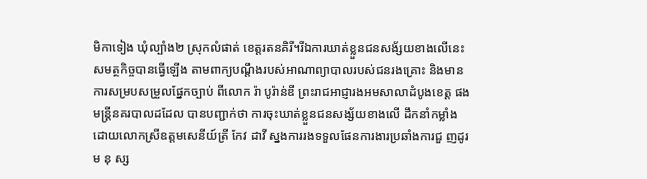មិកាទៀង ឃុំល្បាំង២ ស្រុកលំផាត់ ខេត្តរតនគិរី។រីឯការឃាត់ខ្លួនជនសង័្សយខាងលើនេះ សមត្ថកិច្ចបានធ្វើឡើង តាមពាក្យបណ្ដឹងរបស់អាណាព្យាបាលរបស់ជនរងគ្រោះ និងមានការសម្របសម្រួលផ្នែកច្បាប់ ពីលោក រ៉ា បូរ៉ាន់ឌី ព្រះរាជអាជ្ញារងអមសាលាដំបូងខេត្ត ផង
មន្រ្ដីនគរបាលដដែល បានបញ្ជាក់ថា ការចុះឃាត់ខ្លួនជនសង្ស័យខាងលើ ដឹកនាំកម្លាំងដោយលោកស្រីឧត្តមសេនីយ៍ត្រី កែវ ដាវី ស្នងការរងទទួលផែនការងារប្រឆាំងការជួ ញដូរម នុ ស្ស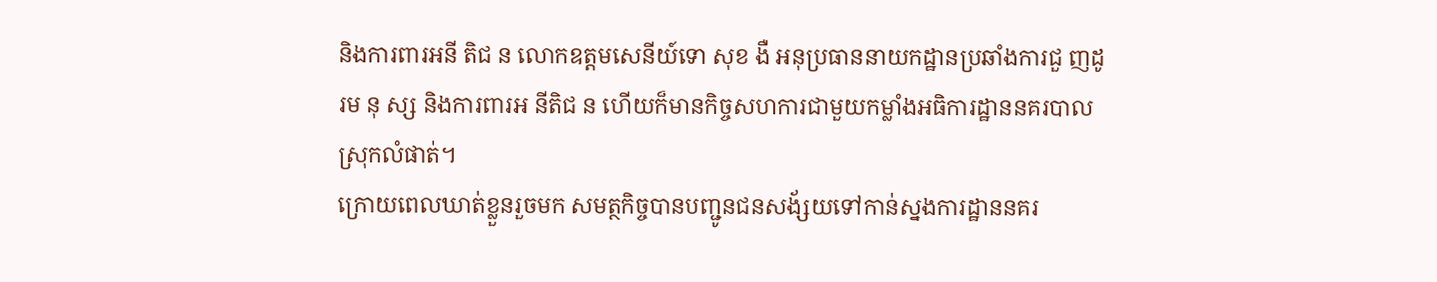និងការពារអនី តិជ ន លោកឧត្តមសេនីយ៍ទោ សុខ ងឺ អនុប្រធាននាយកដ្ឋានប្រឆាំងការជួ ញដូរម នុ ស្ស និងការពារអ នីតិជ ន ហើយក៏មានកិច្ចសហការជាមួយកម្លាំងអធិការដ្ឋាននគរបាលស្រុកលំផាត់។
ក្រោយពេលឃាត់ខ្លួនរួចមក សមត្ថកិច្ចបានបញ្ជូនជនសង័្សយទៅកាន់ស្នងការដ្ឋាននគរ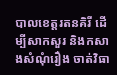បាលខេត្តរតនគិរី ដើម្បីសាកសួរ និងកសាងសំណុំរឿង ចាត់វិធា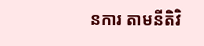នការ តាមនីតិវិ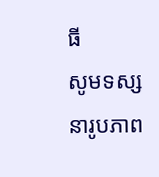ធី
សូមទស្សនារូបភាព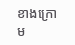ខាងក្រោម